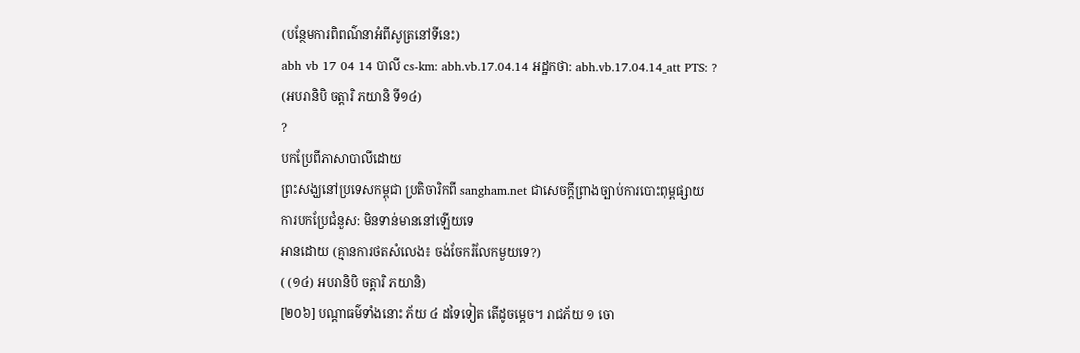(បន្ថែមការពិពណ៌នាអំពីសូត្រនៅទីនេះ)
abh vb 17 04 14 បាលី cs-km: abh.vb.17.04.14 អដ្ឋកថា: abh.vb.17.04.14_att PTS: ?
(អបរានិបិ ចត្តារិ ភយានិ ទី១៤)
?
បកប្រែពីភាសាបាលីដោយ
ព្រះសង្ឃនៅប្រទេសកម្ពុជា ប្រតិចារិកពី sangham.net ជាសេចក្តីព្រាងច្បាប់ការបោះពុម្ពផ្សាយ
ការបកប្រែជំនួស: មិនទាន់មាននៅឡើយទេ
អានដោយ (គ្មានការថតសំលេង៖ ចង់ចែករំលែកមួយទេ?)
( (១៤) អបរានិបិ ចត្តារិ ភយានិ)
[២០៦] បណ្ដាធម៌ទាំងនោះ ភ័យ ៤ ដទៃទៀត តើដូចម្ដេច។ រាជភ័យ ១ ចោ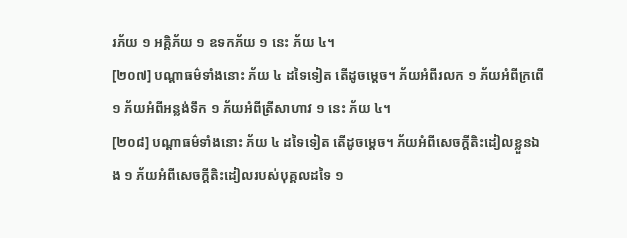រភ័យ ១ អគ្គិភ័យ ១ ឧទកភ័យ ១ នេះ ភ័យ ៤។
[២០៧] បណ្ដាធម៌ទាំងនោះ ភ័យ ៤ ដទៃទៀត តើដូចម្ដេច។ ភ័យអំពីរលក ១ ភ័យអំពីក្រពើ ១ ភ័យអំពីអន្លង់ទឹក ១ ភ័យអំពីត្រីសាហាវ ១ នេះ ភ័យ ៤។
[២០៨] បណ្ដាធម៌ទាំងនោះ ភ័យ ៤ ដទៃទៀត តើដូចម្ដេច។ ភ័យអំពីសេចក្ដីតិះដៀលខ្លួនឯង ១ ភ័យអំពីសេចក្ដីតិះដៀលរបស់បុគ្គលដទៃ ១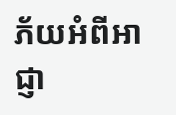ភ័យអំពីអាជ្ញា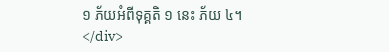១ ភ័យអំពីទុគ្គតិ ១ នេះ ភ័យ ៤។
</div>